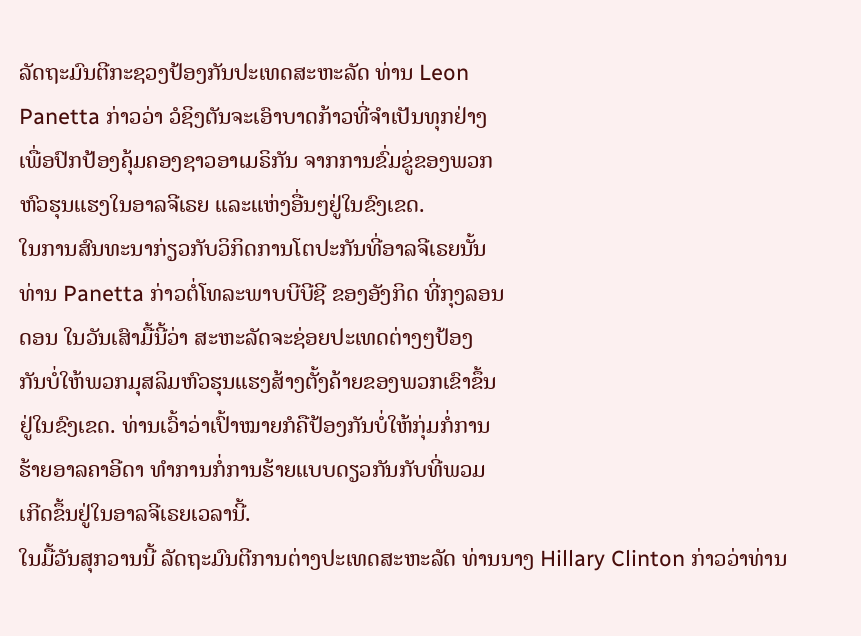ລັດຖະມົນຕີກະຊວງປ້ອງກັນປະເທດສະຫະລັດ ທ່ານ Leon
Panetta ກ່າວວ່າ ວໍຊິງຕັນຈະເອົາບາດກ້າວທີ່ຈຳເປັນທຸກຢ່າງ
ເພື່ອປົກປ້ອງຄຸ້ມຄອງຊາວອາເມຣິກັນ ຈາກການຂົ່ມຂູ່ຂອງພວກ
ຫົວຮຸນແຮງໃນອາລຈີເຣຍ ແລະແຫ່ງອື່ນໆຢູ່ໃນຂົງເຂດ.
ໃນການສົນທະນາກ່ຽວກັບວິກິດການໂຕປະກັນທີ່ອາລຈີເຣຍນັ້ນ
ທ່ານ Panetta ກ່າວຕໍ່ໂທລະພາບບີບີຊີ ຂອງອັງກິດ ທີ່ກຸງລອນ
ດອນ ໃນວັນເສົາມື້ນີ້ວ່າ ສະຫະລັດຈະຊ່ອຍປະເທດຕ່າງໆປ້ອງ
ກັນບໍ່ໃຫ້ພວກມຸສລິມຫົວຮຸນແຮງສ້າງຕັ້ງຄ້າຍຂອງພວກເຂົາຂຶ້ນ
ຢູ່ໃນຂົງເຂດ. ທ່ານເວົ້າວ່າເປົ້າໝາຍກໍຄືປ້ອງກັນບໍ່ໃຫ້ກຸ່ມກໍ່ການ
ຮ້າຍອາລຄາອີດາ ທຳການກໍ່ການຮ້າຍແບບດຽວກັນກັບທີ່ພວມ
ເກີດຂຶ້ນຢູ່ໃນອາລຈີເຣຍເວລານີ້.
ໃນມື້ວັນສຸກວານນີ້ ລັດຖະມົນຕີການຕ່າງປະເທດສະຫະລັດ ທ່ານນາງ Hillary Clinton ກ່າວວ່າທ່ານ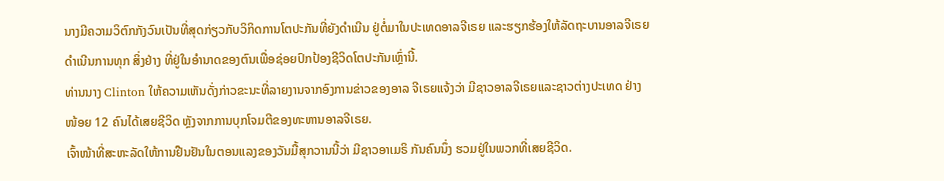ນາງມີຄວາມວິຕົກກັງວົນເປັນທີ່ສຸດກ່ຽວກັບວິກິດການໂຕປະກັນທີ່ຍັງດຳເນີນ ຢູ່ຕໍ່ມາໃນປະເທດອາລຈີເຣຍ ແລະຮຽກຮ້ອງໃຫ້ລັດຖະບານອາລຈີເຣຍ ດຳເນີນການທຸກ ສິ່ງຢ່າງ ທີ່ຢູ່ໃນອຳນາດຂອງຕົນເພື່ອຊ່ອຍປົກປ້ອງຊີວິດໂຕປະກັນເຫຼົ່ານີ້.
ທ່ານນາງ Clinton ໃຫ້ຄວາມເຫັນດັ່ງກ່າວຂະນະທີ່ລາຍງານຈາກອົງການຂ່າວຂອງອາລ ຈີເຣຍແຈ້ງວ່າ ມີຊາວອາລຈີເຣຍແລະຊາວຕ່າງປະເທດ ຢ່າງໜ້ອຍ 12 ຄົນໄດ້ເສຍຊີວິດ ຫຼັງຈາກການບຸກໂຈມຕີຂອງທະຫານອາລຈີເຣຍ.
ເຈົ້າໜ້າທີ່ສະຫະລັດໃຫ້ການຢືນຢັນໃນຕອນແລງຂອງວັນມື້ສຸກວານນີ້ວ່າ ມີຊາວອາເມຣິ ກັນຄົນນຶ່ງ ຮວມຢູ່ໃນພວກທີ່ເສຍຊີວິດ.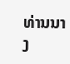ທ່ານນາງ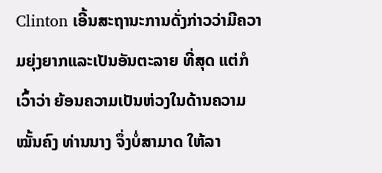Clinton ເອີ້ນສະຖານະການດັ່ງກ່າວວ່າມີຄວາມຍຸ່ງຍາກແລະເປັນອັນຕະລາຍ ທີ່ສຸດ ແຕ່ກໍເວົ້າວ່າ ຍ້ອນຄວາມເປັນຫ່ວງໃນດ້ານຄວາມໝັ້ນຄົງ ທ່ານນາງ ຈຶ່ງບໍ່ສາມາດ ໃຫ້ລາ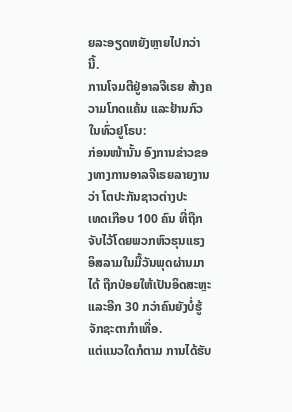ຍລະອຽດຫຍັງຫຼາຍໄປກວ່ານີ້.
ການໂຈມຕີຢູ່ອາລຈີເຣຍ ສ້າງຄວາມໂກດແຄ້ນ ແລະຢ້ານກົວໃນທົ່ວຢູໂຣບ:
ກ່ອນໜ້ານັ້ນ ອົງການຂ່າວຂອງທາງການອາລຈີເຣຍລາຍງານວ່າ ໂຕປະກັນຊາວຕ່າງປະ
ເທດເກືອບ 100 ຄົນ ທີ່ຖືກຈັບໄວ້ໂດຍພວກຫົວຮຸນແຮງອິສລາມໃນມື້ວັນພຸດຜ່ານມາໄດ້ ຖືກປ່ອຍໃຫ້ເປັນອິດສະຫຼະ ແລະອີກ 30 ກວ່າຄົນຍັງບໍ່ຮູ້ຈັກຊະຕາກຳເທື່ອ.
ແຕ່ແນວໃດກໍຕາມ ການໄດ້ຮັບ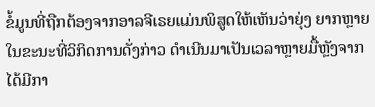ຂໍ້ມູນທີ່ຖືກຕ້ອງຈາກອາລຈີເຣຍແມ່ນພິສູດໃຫ້ເຫັນວ່າຍຸ່ງ ຍາກຫຼາຍ ໃນຂະນະທີ່ວິກິດການດັ່ງກ່າວ ດຳເນີນມາເປັນເວລາຫຼາຍມື້ຫຼັງຈາກໄດ້ມີກາ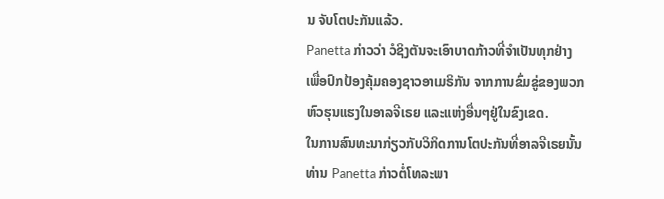ນ ຈັບໂຕປະກັນແລ້ວ.
Panetta ກ່າວວ່າ ວໍຊິງຕັນຈະເອົາບາດກ້າວທີ່ຈຳເປັນທຸກຢ່າງ
ເພື່ອປົກປ້ອງຄຸ້ມຄອງຊາວອາເມຣິກັນ ຈາກການຂົ່ມຂູ່ຂອງພວກ
ຫົວຮຸນແຮງໃນອາລຈີເຣຍ ແລະແຫ່ງອື່ນໆຢູ່ໃນຂົງເຂດ.
ໃນການສົນທະນາກ່ຽວກັບວິກິດການໂຕປະກັນທີ່ອາລຈີເຣຍນັ້ນ
ທ່ານ Panetta ກ່າວຕໍ່ໂທລະພາ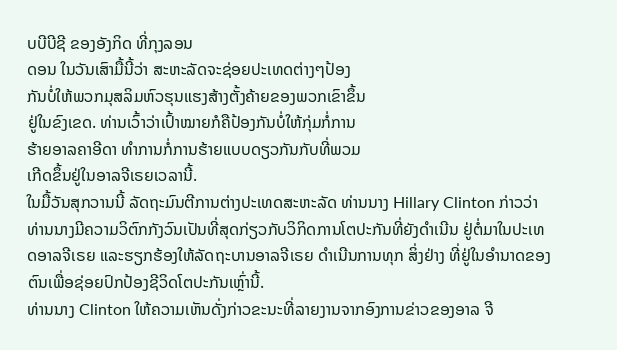ບບີບີຊີ ຂອງອັງກິດ ທີ່ກຸງລອນ
ດອນ ໃນວັນເສົາມື້ນີ້ວ່າ ສະຫະລັດຈະຊ່ອຍປະເທດຕ່າງໆປ້ອງ
ກັນບໍ່ໃຫ້ພວກມຸສລິມຫົວຮຸນແຮງສ້າງຕັ້ງຄ້າຍຂອງພວກເຂົາຂຶ້ນ
ຢູ່ໃນຂົງເຂດ. ທ່ານເວົ້າວ່າເປົ້າໝາຍກໍຄືປ້ອງກັນບໍ່ໃຫ້ກຸ່ມກໍ່ການ
ຮ້າຍອາລຄາອີດາ ທຳການກໍ່ການຮ້າຍແບບດຽວກັນກັບທີ່ພວມ
ເກີດຂຶ້ນຢູ່ໃນອາລຈີເຣຍເວລານີ້.
ໃນມື້ວັນສຸກວານນີ້ ລັດຖະມົນຕີການຕ່າງປະເທດສະຫະລັດ ທ່ານນາງ Hillary Clinton ກ່າວວ່າທ່ານນາງມີຄວາມວິຕົກກັງວົນເປັນທີ່ສຸດກ່ຽວກັບວິກິດການໂຕປະກັນທີ່ຍັງດຳເນີນ ຢູ່ຕໍ່ມາໃນປະເທດອາລຈີເຣຍ ແລະຮຽກຮ້ອງໃຫ້ລັດຖະບານອາລຈີເຣຍ ດຳເນີນການທຸກ ສິ່ງຢ່າງ ທີ່ຢູ່ໃນອຳນາດຂອງຕົນເພື່ອຊ່ອຍປົກປ້ອງຊີວິດໂຕປະກັນເຫຼົ່ານີ້.
ທ່ານນາງ Clinton ໃຫ້ຄວາມເຫັນດັ່ງກ່າວຂະນະທີ່ລາຍງານຈາກອົງການຂ່າວຂອງອາລ ຈີ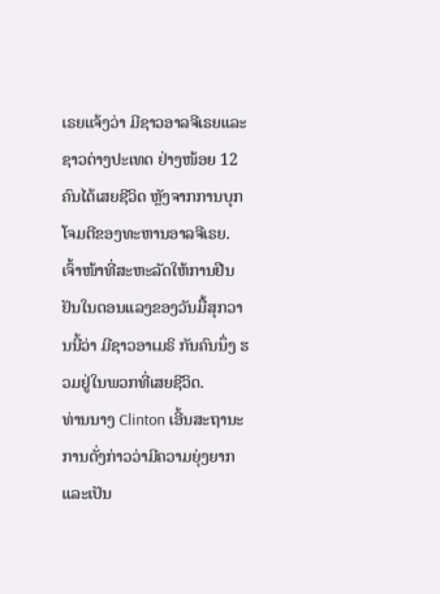ເຣຍແຈ້ງວ່າ ມີຊາວອາລຈີເຣຍແລະຊາວຕ່າງປະເທດ ຢ່າງໜ້ອຍ 12 ຄົນໄດ້ເສຍຊີວິດ ຫຼັງຈາກການບຸກໂຈມຕີຂອງທະຫານອາລຈີເຣຍ.
ເຈົ້າໜ້າທີ່ສະຫະລັດໃຫ້ການຢືນຢັນໃນຕອນແລງຂອງວັນມື້ສຸກວານນີ້ວ່າ ມີຊາວອາເມຣິ ກັນຄົນນຶ່ງ ຮວມຢູ່ໃນພວກທີ່ເສຍຊີວິດ.
ທ່ານນາງ Clinton ເອີ້ນສະຖານະການດັ່ງກ່າວວ່າມີຄວາມຍຸ່ງຍາກແລະເປັນ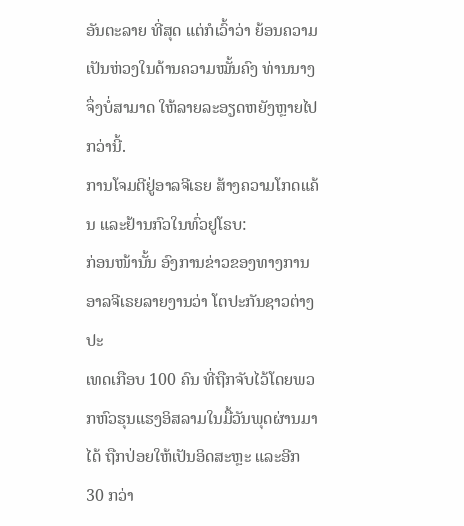ອັນຕະລາຍ ທີ່ສຸດ ແຕ່ກໍເວົ້າວ່າ ຍ້ອນຄວາມເປັນຫ່ວງໃນດ້ານຄວາມໝັ້ນຄົງ ທ່ານນາງ ຈຶ່ງບໍ່ສາມາດ ໃຫ້ລາຍລະອຽດຫຍັງຫຼາຍໄປກວ່ານີ້.
ການໂຈມຕີຢູ່ອາລຈີເຣຍ ສ້າງຄວາມໂກດແຄ້ນ ແລະຢ້ານກົວໃນທົ່ວຢູໂຣບ:
ກ່ອນໜ້ານັ້ນ ອົງການຂ່າວຂອງທາງການອາລຈີເຣຍລາຍງານວ່າ ໂຕປະກັນຊາວຕ່າງປະ
ເທດເກືອບ 100 ຄົນ ທີ່ຖືກຈັບໄວ້ໂດຍພວກຫົວຮຸນແຮງອິສລາມໃນມື້ວັນພຸດຜ່ານມາໄດ້ ຖືກປ່ອຍໃຫ້ເປັນອິດສະຫຼະ ແລະອີກ 30 ກວ່າ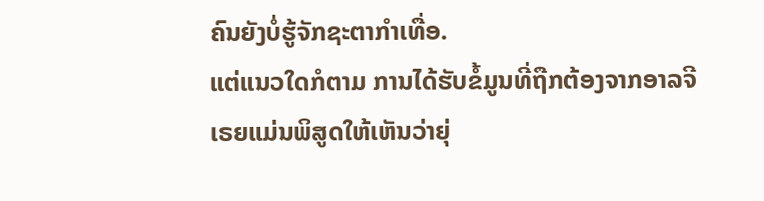ຄົນຍັງບໍ່ຮູ້ຈັກຊະຕາກຳເທື່ອ.
ແຕ່ແນວໃດກໍຕາມ ການໄດ້ຮັບຂໍ້ມູນທີ່ຖືກຕ້ອງຈາກອາລຈີເຣຍແມ່ນພິສູດໃຫ້ເຫັນວ່າຍຸ່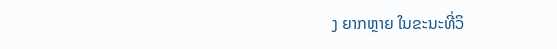ງ ຍາກຫຼາຍ ໃນຂະນະທີ່ວິ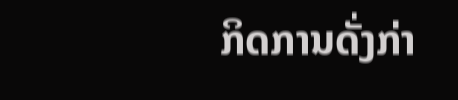ກິດການດັ່ງກ່າ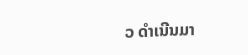ວ ດຳເນີນມາ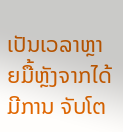ເປັນເວລາຫຼາຍມື້ຫຼັງຈາກໄດ້ມີການ ຈັບໂຕ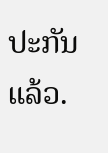ປະກັນແລ້ວ.